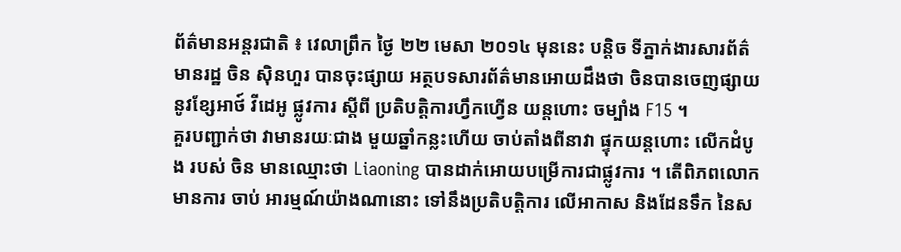ព័ត៌មានអន្តរជាតិ ៖ វេលាព្រឹក ថ្ងៃ ២២ មេសា ២០១៤ មុននេះ បន្តិច ទីភ្នាក់ងារសារព័ត៌មានរដ្ឋ ចិន ស៊ិនហួរ បានចុះផ្សាយ អត្ថបទសារព័ត៌មានអោយដឹងថា ចិនបានចេញផ្សាយ នូវខ្សែអាថ៍ វីដេអូ ផ្លូវការ ស្តីពី ប្រតិបត្តិការហ្វឹកហ្វើន យន្តហោះ ចម្បាំង F15 ។
គួរបញ្ជាក់ថា វាមានរយៈជាង មួយឆ្នាំកន្លះហើយ ចាប់តាំងពីនាវា ផ្ទុកយន្តហោះ លើកដំបូង របស់ ចិន មានឈ្មោះថា Liaoning បានដាក់អោយបម្រើការជាផ្លូវការ ។ តើពិភពលោកមានការ ចាប់ អារម្មណ៍យ៉ាងណានោះ ទៅនឹងប្រតិបត្តិការ លើអាកាស និងដែនទឹក នៃស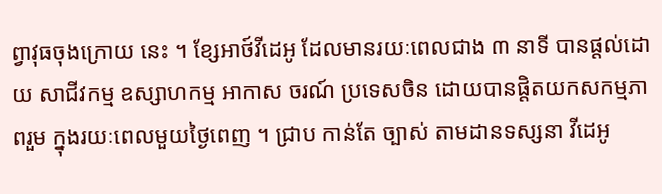ព្វាវុធចុងក្រោយ នេះ ។ ខ្សែអាថ៍វីដេអូ ដែលមានរយៈពេលជាង ៣ នាទី បានផ្តល់ដោយ សាជីវកម្ម ឧស្សាហកម្ម អាកាស ចរណ៍ ប្រទេសចិន ដោយបានផ្តិតយកសកម្មភាពរួម ក្នុងរយៈពេលមួយថ្ងៃពេញ ។ ជ្រាប កាន់តែ ច្បាស់ តាមដានទស្សនា វីដេអូ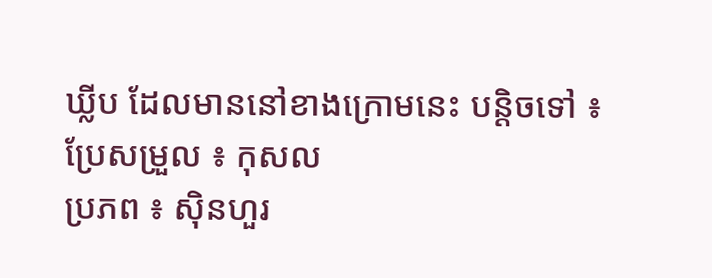ឃ្លីប ដែលមាននៅខាងក្រោមនេះ បន្តិចទៅ ៖
ប្រែសម្រួល ៖ កុសល
ប្រភព ៖ ស៊ិនហួរ